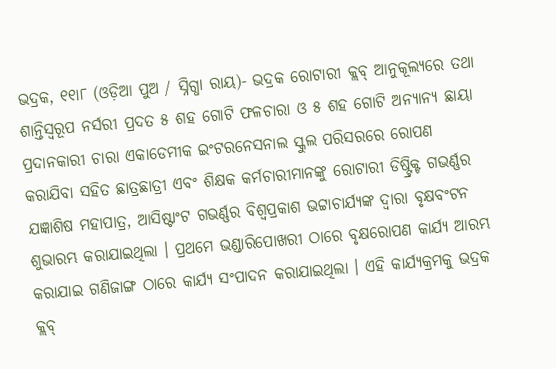ଭଦ୍ରକ, ୧୧ା୮ (ଓଡ଼ିଆ ପୁଅ / ସ୍ନିଗ୍ଧା ରାୟ)- ଭଦ୍ରକ ରୋଟାରୀ କ୍ଲବ୍ ଆନୁକୂଲ୍ୟରେ ତଥା ଶାନ୍ତିସ୍ୱରୂପ ନର୍ସରୀ ପ୍ରଦତ ୫ ଶହ ଗୋଟି ଫଳଚାରା ଓ ୫ ଶହ ଗୋଟି ଅନ୍ୟାନ୍ୟ ଛାୟା ପ୍ରଦାନକାରୀ ଚାରା ଏକାଡେମୀକ ଇଂଟରନେସନାଲ ସ୍କୁଲ ପରିସରରେ ରୋପଣ କରାଯିବା ସହିତ ଛାତ୍ରଛାତ୍ରୀ ଏବଂ ଶିକ୍ଷକ କର୍ମଚାରୀମାନଙ୍କୁ ରୋଟାରୀ ଡିଷ୍ଟ୍ରିକ୍ଟ ଗଭର୍ଣ୍ଣର ଯଜ୍ଞାଶିଷ ମହାପାତ୍ର, ଆସିଷ୍ଟାଂଟ ଗଭର୍ଣ୍ଣର ବିଶ୍ୱପ୍ରକାଶ ଭଟ୍ଟାଚାର୍ଯ୍ୟଙ୍କ ଦ୍ୱାରା ବୃକ୍ଷବଂଟନ ଶୁଭାରମ୍ଭ କରାଯାଇଥିଲା । ପ୍ରଥମେ ଭଣ୍ଡାରିପୋଖରୀ ଠାରେ ବୃକ୍ଷରୋପଣ କାର୍ଯ୍ୟ ଆରମ୍ଭ କରାଯାଇ ଗଣିଜାଙ୍ଗ ଠାରେ କାର୍ଯ୍ୟ ସଂପାଦନ କରାଯାଇଥିଲା । ଏହି କାର୍ଯ୍ୟକ୍ରମକୁ ଭଦ୍ରକ କ୍ଲବ୍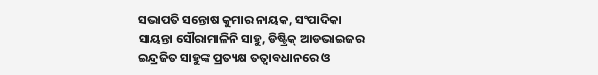ସଭାପତି ସନ୍ତୋଷ କୁମାର ନାୟକ, ସଂପାଦିକା ସାୟନ୍ତା ସୌରାମାଳିନି ସାହୁ, ଡିଷ୍ଟ୍ରିକ୍ ଆଡଭାଇଜର ଇନ୍ଦ୍ରଜିତ ସାହୁଙ୍କ ପ୍ରତ୍ୟକ୍ଷ ତତ୍ୱାବଧାନରେ ଓ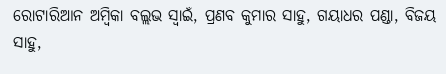ରୋଟାରିଆନ ଅମ୍ବିକା ବଲ୍ଲଭ ସ୍ୱାଇଁ, ପ୍ରଣବ କୁମାର ସାହୁ, ଗୟାଧର ପଣ୍ଡା, ବିଜୟ ସାହୁ,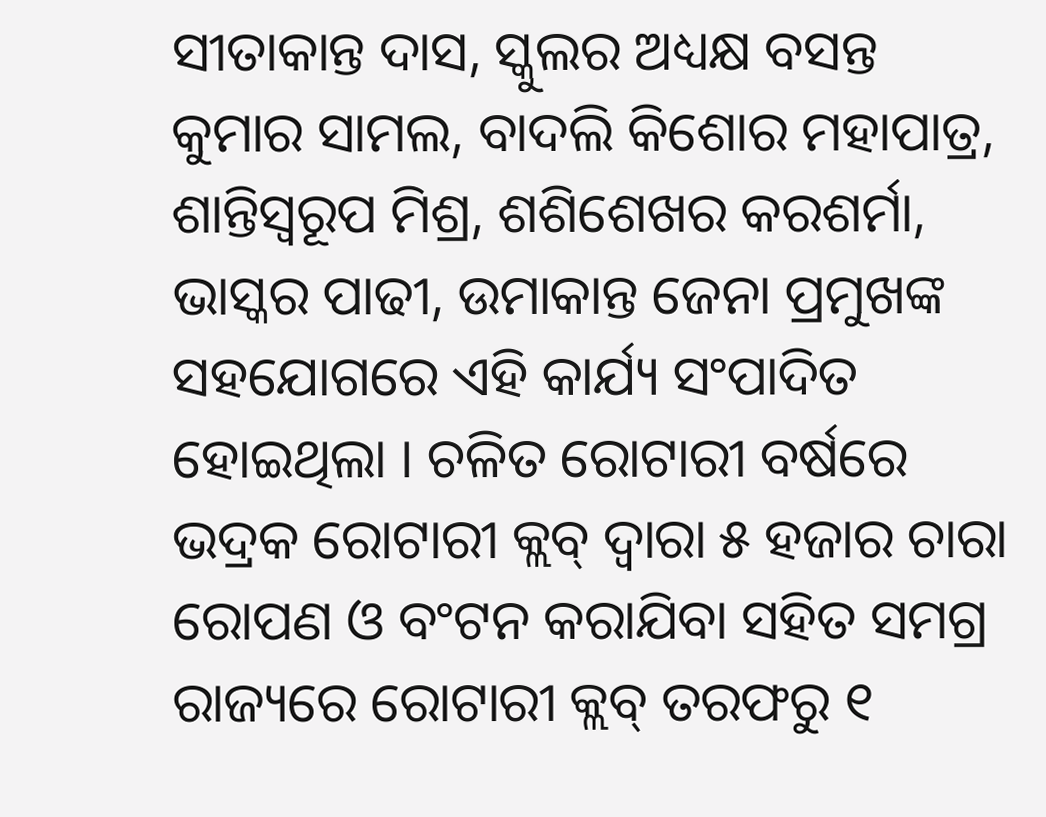ସୀତାକାନ୍ତ ଦାସ, ସ୍କୁଲର ଅଧ୍ୟକ୍ଷ ବସନ୍ତ କୁମାର ସାମଲ, ବାଦଲି କିଶୋର ମହାପାତ୍ର, ଶାନ୍ତିସ୍ୱରୂପ ମିଶ୍ର, ଶଶିଶେଖର କରଶର୍ମା, ଭାସ୍କର ପାଢୀ, ଉମାକାନ୍ତ ଜେନା ପ୍ରମୁଖଙ୍କ ସହଯୋଗରେ ଏହି କାର୍ଯ୍ୟ ସଂପାଦିତ ହୋଇଥିଲା । ଚଳିତ ରୋଟାରୀ ବର୍ଷରେ ଭଦ୍ରକ ରୋଟାରୀ କ୍ଲବ୍ ଦ୍ୱାରା ୫ ହଜାର ଚାରା ରୋପଣ ଓ ବଂଟନ କରାଯିବା ସହିତ ସମଗ୍ର ରାଜ୍ୟରେ ରୋଟାରୀ କ୍ଲବ୍ ତରଫରୁ ୧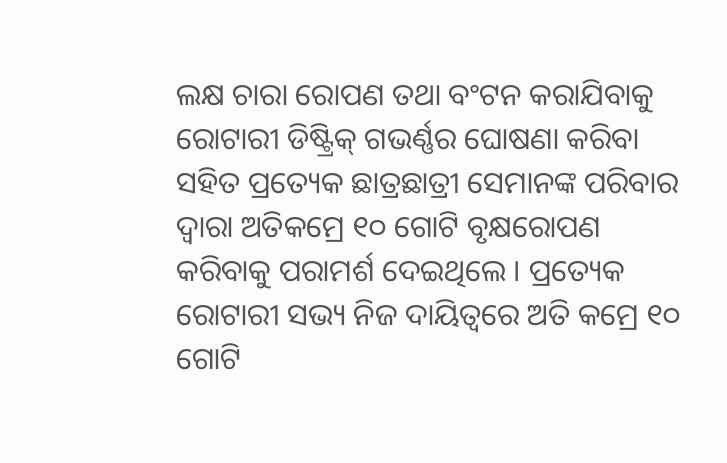ଲକ୍ଷ ଚାରା ରୋପଣ ତଥା ବଂଟନ କରାଯିବାକୁ ରୋଟାରୀ ଡିଷ୍ଟ୍ରିକ୍ ଗଭର୍ଣ୍ଣର ଘୋଷଣା କରିବା ସହିତ ପ୍ରତ୍ୟେକ ଛାତ୍ରଛାତ୍ରୀ ସେମାନଙ୍କ ପରିବାର ଦ୍ୱାରା ଅତିକମ୍ରେ ୧୦ ଗୋଟି ବୃକ୍ଷରୋପଣ କରିବାକୁ ପରାମର୍ଶ ଦେଇଥିଲେ । ପ୍ରତ୍ୟେକ ରୋଟାରୀ ସଭ୍ୟ ନିଜ ଦାୟିତ୍ୱରେ ଅତି କମ୍ରେ ୧୦ ଗୋଟି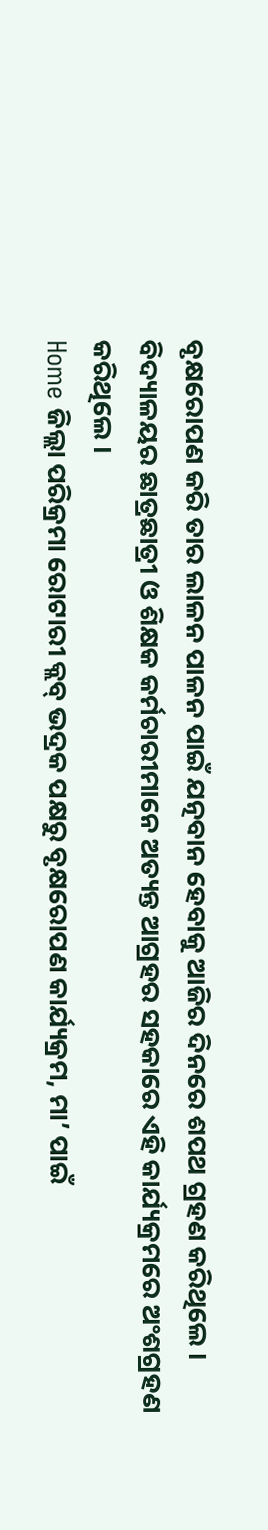ବୃକ୍ଷରୋପଣ କରି ତାର ଲାଳନ ପାଳନ ପାଇଁ ଯତ୍ନବାନ ହେବାକୁ ଆଜିର ଦିନରେ ଶପଥ ଗ୍ରହଣ କରିଥିଲେ । ବିଦ୍ୟାଳୟର ଛାତ୍ରଛାତ୍ରୀ ଓ ଶିକ୍ଷକ କର୍ମଚାରୀମାନେ ଅତ୍ୟନ୍ତ ଆଗ୍ରହର ସହକାରେ ଏହି କାର୍ଯ୍ୟକ୍ରମରେ ଅଂଶଗ୍ରହଣ କରିଥିଲେ ।
Home ଜିଲ୍ଲା ପରିକ୍ରମା ରୋଟାରୀ କ୍ଲବ୍ ଭଦ୍ରକ ପକ୍ଷରୁ ବୃକ୍ଷରୋପଣ କାର୍ଯ୍ୟକ୍ରମ, ମା’ ପାଇଁ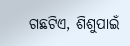ଗଛଟିଏ, ଶିଶୁପାଇଁ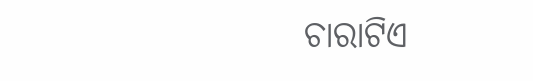ଚାରାଟିଏ